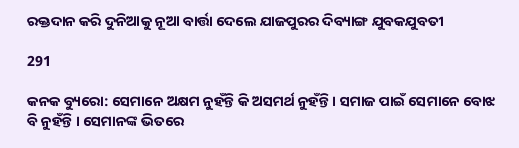ରକ୍ତଦାନ କରି ଦୁନିଆକୁ ନୂଆ ବାର୍ତ୍ତା ଦେଲେ ଯାଜପୁରର ଦିବ୍ୟାଙ୍ଗ ଯୁବକଯୁବତୀ

291

କନକ ବ୍ୟୁରୋ: ସେମାନେ ଅକ୍ଷମ ନୁହଁନ୍ତି କି ଅସମର୍ଥ ନୁହଁନ୍ତି । ସମାଜ ପାଇଁ ସେମାନେ ବୋଝ ବି ନୁହଁନ୍ତି । ସେମାନଙ୍କ ଭିତରେ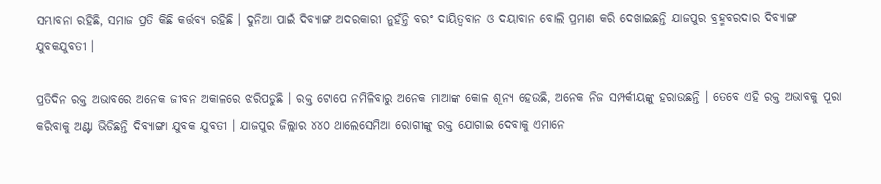ସମ୍ଭାବନା ରହିଛି, ସମାଜ ପ୍ରତି କିଛି କର୍ତ୍ତବ୍ୟ ରହିଛି । ଦୁନିଆ ପାଇଁ ଦିବ୍ୟାଙ୍ଗ ଅଦରକାରୀ ନୁହଁନ୍ତି ବରଂ ଦାୟିତ୍ୱବାନ ଓ ଦୟାବାନ ବୋଲି ପ୍ରମାଣ କରି ଦେଖାଇଛନ୍ତି ଯାଜପୁର ବ୍ରହ୍ମବରଦାର ଦିବ୍ୟାଙ୍ଗ ଯୁବକଯୁବତୀ ।

ପ୍ରତିଦିନ ରକ୍ତ ଅଭାବରେ ଅନେକ ଜୀବନ ଅକାଳରେ ଝରିପଡୁଛି । ରକ୍ତ ଟୋପେ ନମିଳିବାରୁ ଅନେକ ମାଆଙ୍କ କୋଳ ଶୂନ୍ୟ ହେଉଛି, ଅନେକ ନିଜ ସମ୍ପର୍କୀୟଙ୍କୁ ହରାଉଛନ୍ତି । ତେବେ ଏହି ରକ୍ତ ଅଭାବକୁ ପୂରା କରିବାକୁ ଅଣ୍ଟା ଭିଡିଛନ୍ତି ଦିବ୍ୟାଙ୍ଗା ଯୁବକ ଯୁବତୀ । ଯାଜପୁର ଜିଲ୍ଲାର ୪୪୦ ଥାଲେସେମିଆ ରୋଗୀଙ୍କୁ ରକ୍ତ ଯୋଗାଇ ଦେବାକୁ ଏମାନେ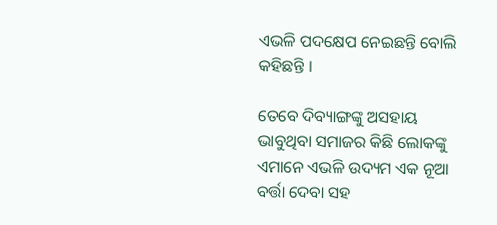ଏଭଳି ପଦକ୍ଷେପ ନେଇଛନ୍ତି ବୋଲି କହିଛନ୍ତି ।

ତେବେ ଦିବ୍ୟାଙ୍ଗଙ୍କୁ ଅସହାୟ ଭାବୁଥିବା ସମାଜର କିଛି ଲୋକଙ୍କୁ ଏମାନେ ଏଭଳି ଉଦ୍ୟମ ଏକ ନୂଆ ବର୍ତ୍ତା ଦେବା ସହ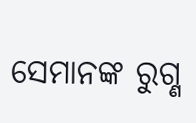ସେମାନଙ୍କ ରୁଗ୍ଣ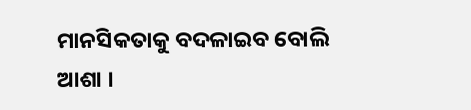ମାନସିକତାକୁ ବଦଳାଇବ ବୋଲି ଆଶା ।